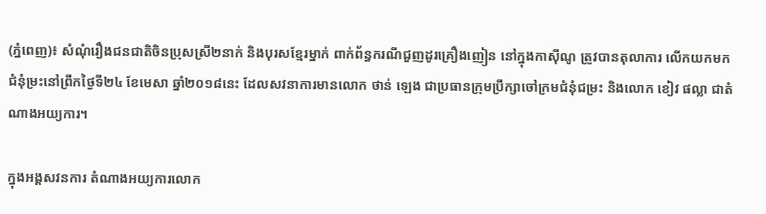(ភ្នំពេញ)៖ សំណុំរឿងជនជាតិចិនប្រុសស្រី២នាក់ និងបុរសខ្មែរម្នាក់ ពាក់ព័ន្ធករណីជួញដូរគ្រឿងញៀន នៅក្នុងកាស៊ីណូ ត្រូវបានតុលាការ លើកយកមកជំនុំម្រះនៅព្រឹកថ្ងៃទី២៤ ខែមេសា ឆ្នាំ២០១៨នេះ ដែលសវនាការមានលោក ថាន់ ឡេង ជាប្រធានក្រុមប្រឹក្សាចៅក្រមជំនុំជម្រះ និងលោក ខៀវ ផល្លា ជាតំណាងអយ្យការ។

ក្នុងអង្គសវនការ តំណាងអយ្យការលោក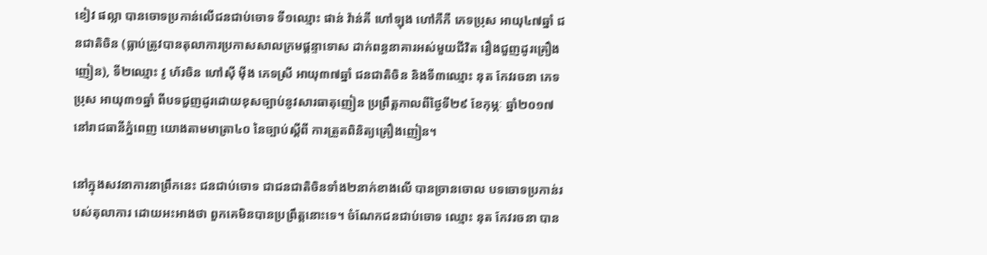ខៀវ ផល្លា បានចោទប្រកាន់លើជនជាប់ចោទ ទី១ឈ្មោះ ផាន់ វ៉ាន់គី ហៅឡុង ហៅកឺកឺ ភេទប្រុស អាយុ៤៧ឆ្នាំ ជនជាតិចិន (ធ្លាប់ត្រូវបានតុលាការប្រកាសសាលក្រមផ្តន្ទាទោស ដាក់ពន្ធនាគារអស់មួយជីវិត រឿងជួញដូរគ្រឿងញៀន), ទី២ឈ្មោះ វូ ហ័រចិន ហៅស៊ី ម៉ីង ភេទស្រី អាយុ៣៧ឆ្នាំ ជនជាតិចិន និងទី៣ឈ្មោះ នុត កែវរចនា ភេទប្រុស អាយុ៣១ឆ្នាំ ពីបទជួញដូរដោយខុសច្បាប់នូវសារធាតុញៀន ប្រព្រឹត្តកាលពីថ្ងៃទី២៩ ខែកុម្ភៈ ឆ្នាំ២០១៧នៅរាជធានីភ្នំពេញ យោងតាមមាត្រា៤០ នៃច្បាប់ស្តីពី ការត្រួតពិនិត្យគ្រឿងញៀន។

នៅក្នុងសវនាការនាព្រឹកនេះ ជនជាប់ចោទ ជាជនជាតិចិនទាំង២នាក់ខាងលើ បានច្រានចោល បទចោទប្រកាន់របស់តុលាការ ដោយអះអាងថា ពួកគេមិនបានប្រព្រឹត្តនោះទេ។ ចំណែកជនជាប់ចោទ ឈ្មោះ នុត កែវរចនា បាន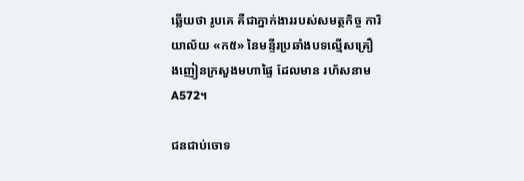ឆ្លើយថា រូបគេ គឺជាភ្នាក់ងាររបស់សមត្ថកិច្ច ការិយាល័យ «ក៥» នៃមន្ទីរប្រឆាំងបទល្មើសគ្រឿងញៀនក្រសួងមហាផ្ទៃ ដែលមាន រហ័សនាម A572។

ជនជាប់ចោទ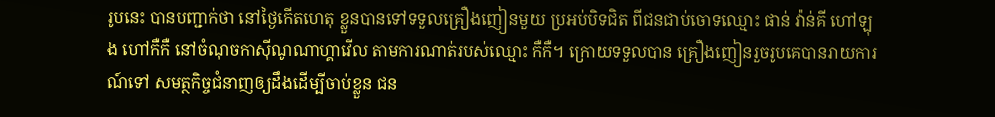រូបនេះ បានបញ្ជាក់ថា នៅថ្ងៃកើតហេតុ ខ្លួនបានទៅទទួលគ្រឿងញៀនមួយ ប្រអប់បិទជិត ពីជនជាប់ចោទឈ្មោះ ផាន់ វ៉ាន់គី ហៅឡុង ហៅកឺកឺ នៅចំណុចកាស៊ីណូណាហ្គាវើល តាមការណាត់របស់ឈ្មោះ កឺកឺ។ ក្រោយទទួលបាន គ្រឿងញៀនរួចរូបគេបានរាយការណ៍ទៅ សមត្ថកិច្ចជំនាញឲ្យដឹងដើម្បីចាប់ខ្លួន ជន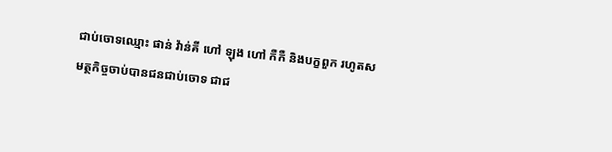ជាប់ចោទឈ្មោះ ផាន់ វ៉ាន់គី ហៅ ឡុង ហៅ កឺកឺ និងបក្ខពួក រហូតសមត្ថកិច្ចចាប់បានជនជាប់ចោទ ជាជ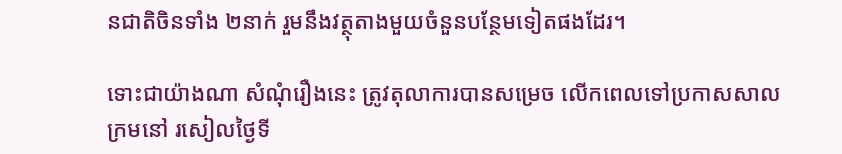នជាតិចិនទាំង ២នាក់ រួមនឹងវត្ថុតាងមួយចំនួនបន្ថែមទៀតផងដែរ។

ទោះជាយ៉ាងណា សំណុំរឿងនេះ ត្រូវតុលាការបានសម្រេច លើកពេលទៅប្រកាសសាលក្រមនៅ រសៀលថ្ងៃទី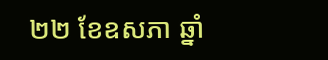២២ ខែឧសភា ឆ្នាំ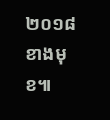២០១៨ខាងមុខ៕